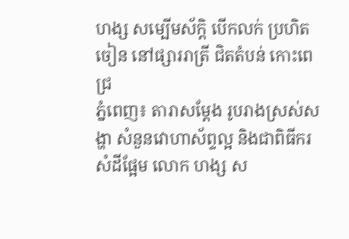ហង្ស សម្បើមស័ក្តិ បើកលក់ ប្រហិត ចៀន នៅផ្សាររាត្រី ជិតតំបន់ កោះពេជ្រ
ភ្នំពេញ៖ តារាសម្ដែង រូបរាងស្រស់សង្ហា សំនួនវោហាស័ព្ទល្អ និងជាពិធីករសំដីផ្អែម លោក ហង្ស ស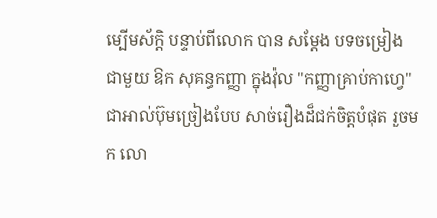ម្បើមស័ក្តិ បន្ទាប់ពីលោក បាន សម្ដែង បទចម្រៀងជាមួយ ឱក សុគន្ធកញ្ញា ក្នុងវ៉ុល "កញ្ញាគ្រាប់កាហ្វេ" ជាអាល់ប៊ុមច្រៀងបែប សាច់រឿងដ៏ជក់ចិត្តបំផុត រួចមក លោ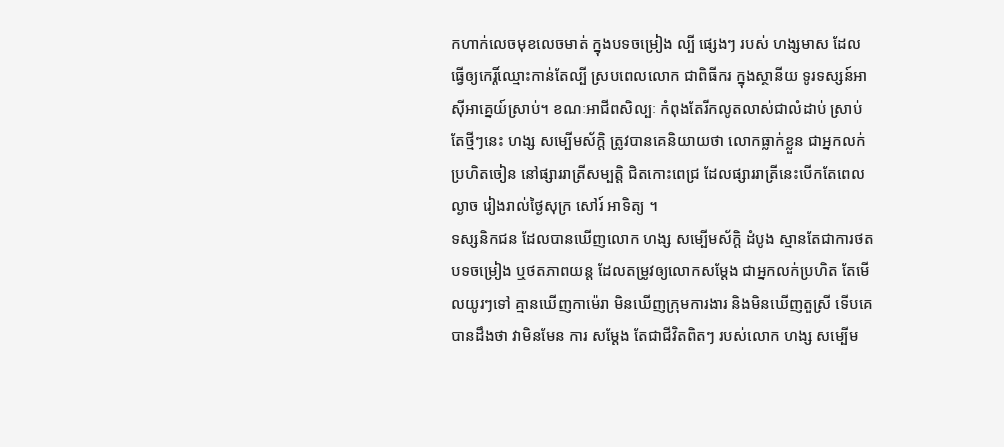កហាក់លេចមុខលេចមាត់ ក្នុងបទចម្រៀង ល្បី ផ្សេងៗ របស់ ហង្សមាស ដែលធ្វើឲ្យកេរ្តិ៍ឈ្មោះកាន់តែល្បី ស្របពេលលោក ជាពិធីករ ក្នុងស្ថានីយ ទូរទស្សន៍អាស៊ីអាគេ្នយ៍ស្រាប់។ ខណៈអាជីពសិល្បៈ កំពុងតែរីកលូតលាស់ជាលំដាប់ ស្រាប់តែថ្មីៗនេះ ហង្ស សម្បើមស័ក្តិ ត្រូវបានគេនិយាយថា លោកធ្លាក់ខ្លួន ជាអ្នកលក់ប្រហិតចៀន នៅផ្សាររាត្រីសម្បត្តិ ជិតកោះពេជ្រ ដែលផ្សាររាត្រីនេះបើកតែពេលល្ងាច រៀងរាល់ថ្ងៃសុក្រ សៅរ៍ អាទិត្យ ។
ទស្សនិកជន ដែលបានឃើញលោក ហង្ស សម្បើមស័ក្តិ ដំបូង ស្មានតែជាការថតបទចម្រៀង ឬថតភាពយន្ត ដែលតម្រូវឲ្យលោកសម្ដែង ជាអ្នកលក់ប្រហិត តែមើលយូរៗទៅ គ្មានឃើញកាម៉េរា មិនឃើញក្រុមការងារ និងមិនឃើញតួស្រី ទើបគេបានដឹងថា វាមិនមែន ការ សម្ដែង តែជាជីវិតពិតៗ របស់លោក ហង្ស សម្បើម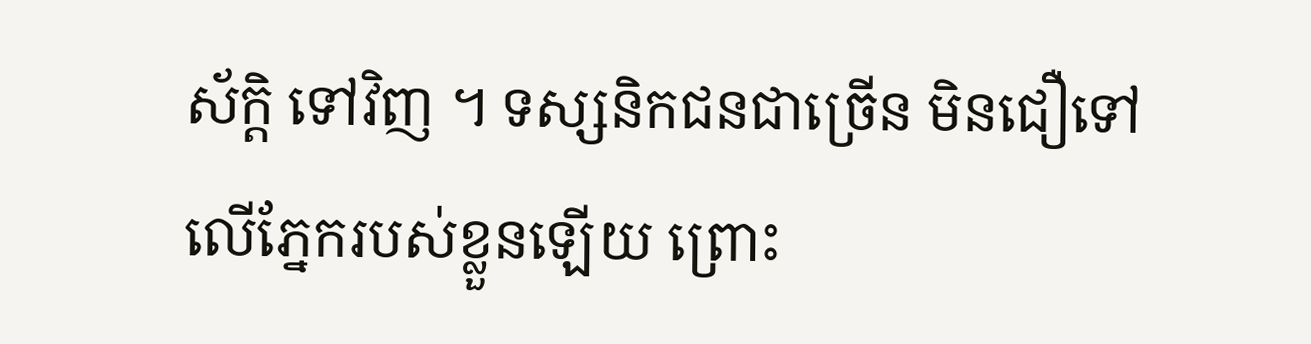ស័ក្តិ ទៅវិញ ។ ទស្សនិកជនជាច្រើន មិនជឿទៅលើភ្នែករបស់ខ្លួនឡើយ ព្រោះ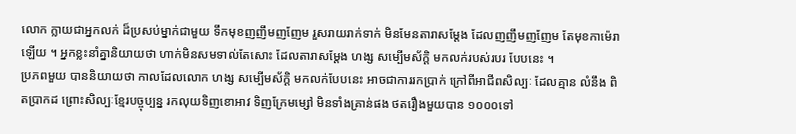លោក ក្លាយជាអ្នកលក់ ដ៏ប្រសប់ម្នាក់ជាមួយ ទឹកមុខញញឹមញញែម រួសរាយរាក់ទាក់ មិនមែនតារាសម្ដែង ដែលញញឹមញញែម តែមុខកាម៉េរា ឡើយ ។ អ្នកខ្លះនាំគ្នានិយាយថា ហាក់មិនសមទាល់តែសោះ ដែលតារាសម្ដែង ហង្ស សម្បើមស័ក្តិ មកលក់របស់របរ បែបនេះ ។
ប្រភពមួយ បាននិយាយថា កាលដែលលោក ហង្ស សម្បើមស័ក្តិ មកលក់បែបនេះ អាចជាការរកប្រាក់ ក្រៅពីអាជីពសិល្បៈ ដែលគ្មាន លំនឹង ពិតប្រាកដ ព្រោះសិល្បៈខ្មែរបច្ចុប្បន្ន រកលុយទិញខោអាវ ទិញក្រែមម្សៅ មិនទាំងគ្រាន់ផង ថតរឿងមួយបាន ១០០០ទៅ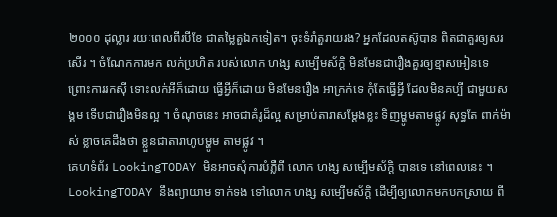២០០០ ដុល្លារ រយៈពេលពីរបីខែ ជាតម្លៃតួឯកទៀត។ ចុះទំរាំតួរាយរង? អ្នកដែលតស៊ូបាន ពិតជាគួរឲ្យសរសើរ ។ ចំណែកការមក លក់ប្រហិត របស់លោក ហង្ស សម្បើមស័ក្តិ មិនមែនជារឿងគួរឲ្យខ្មាសអៀនទេ ព្រោះការរកស៊ី ទោះលក់អីក៏ដោយ ធ្វើអ្វីក៏ដោយ មិនមែនរឿង អាក្រក់ទេ កុំតែធ្វើអ្វី ដែលមិនគប្បី ជាមួយសង្គម ទើបជារឿងមិនល្អ ។ ចំណុចនេះ អាចជាគំរូដ៏ល្អ សម្រាប់តារាសម្ដែងខ្លះ ទិញម្ហូមតាមផ្លូវ សុទ្ធតែ ពាក់ម៉ាស់ ខ្លាចគេដឹងថា ខ្លួនជាតារាហូបម្ហូម តាមផ្លូវ ។
គេហទំព័រ LookingTODAY មិនអាចសុំការបំភ្លឺពី លោក ហង្ស សម្បើមស័ក្តិ បានទេ នៅពេលនេះ ។ LookingTODAY នឹងព្យាយាម ទាក់ទង ទៅលោក ហង្ស សម្បើមស័ក្តិ ដើម្បីឲ្យលោកមកបកស្រាយ ពី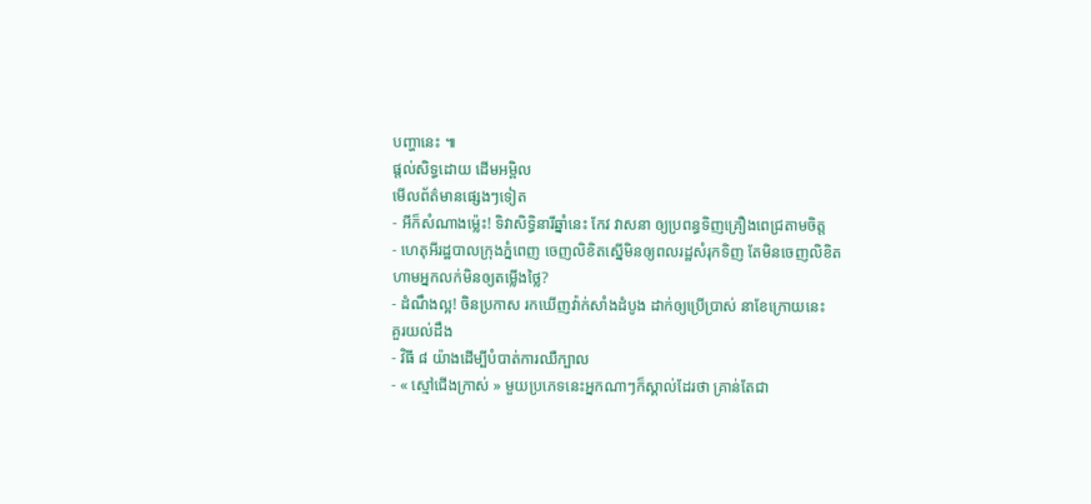បញ្ហានេះ ៕
ផ្តល់សិទ្ធដោយ ដើមអម្ពិល
មើលព័ត៌មានផ្សេងៗទៀត
- អីក៏សំណាងម្ល៉េះ! ទិវាសិទ្ធិនារីឆ្នាំនេះ កែវ វាសនា ឲ្យប្រពន្ធទិញគ្រឿងពេជ្រតាមចិត្ត
- ហេតុអីរដ្ឋបាលក្រុងភ្នំពេញ ចេញលិខិតស្នើមិនឲ្យពលរដ្ឋសំរុកទិញ តែមិនចេញលិខិតហាមអ្នកលក់មិនឲ្យតម្លើងថ្លៃ?
- ដំណឹងល្អ! ចិនប្រកាស រកឃើញវ៉ាក់សាំងដំបូង ដាក់ឲ្យប្រើប្រាស់ នាខែក្រោយនេះ
គួរយល់ដឹង
- វិធី ៨ យ៉ាងដើម្បីបំបាត់ការឈឺក្បាល
- « ស្មៅជើងក្រាស់ » មួយប្រភេទនេះអ្នកណាៗក៏ស្គាល់ដែរថា គ្រាន់តែជា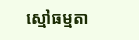ស្មៅធម្មតា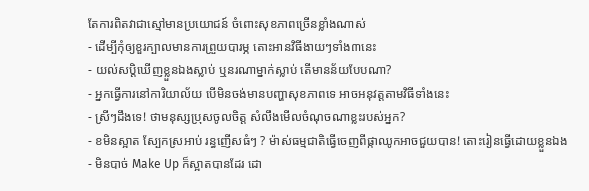តែការពិតវាជាស្មៅមានប្រយោជន៍ ចំពោះសុខភាពច្រើនខ្លាំងណាស់
- ដើម្បីកុំឲ្យខួរក្បាលមានការព្រួយបារម្ភ តោះអានវិធីងាយៗទាំង៣នេះ
- យល់សប្តិឃើញខ្លួនឯងស្លាប់ ឬនរណាម្នាក់ស្លាប់ តើមានន័យបែបណា?
- អ្នកធ្វើការនៅការិយាល័យ បើមិនចង់មានបញ្ហាសុខភាពទេ អាចអនុវត្តតាមវិធីទាំងនេះ
- ស្រីៗដឹងទេ! ថាមនុស្សប្រុសចូលចិត្ត សំលឹងមើលចំណុចណាខ្លះរបស់អ្នក?
- ខមិនស្អាត ស្បែកស្រអាប់ រន្ធញើសធំៗ ? ម៉ាស់ធម្មជាតិធ្វើចេញពីផ្កាឈូកអាចជួយបាន! តោះរៀនធ្វើដោយខ្លួនឯង
- មិនបាច់ Make Up ក៏ស្អាតបានដែរ ដោ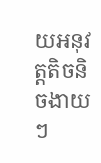យអនុវត្តតិចនិចងាយៗ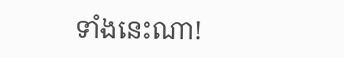ទាំងនេះណា!